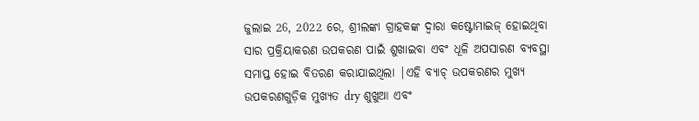ଜୁଲାଇ 26, 2022 ରେ, ଶ୍ରୀଲଙ୍କା ଗ୍ରାହକଙ୍କ ଦ୍ୱାରା କଷ୍ଟୋମାଇଜ୍ ହୋଇଥିବା ସାର ପ୍ରକ୍ରିୟାକରଣ ଉପକରଣ ପାଇଁ ଶୁଖାଇବା ଏବଂ ଧୂଳି ଅପସାରଣ ବ୍ୟବସ୍ଥା ସମାପ୍ତ ହୋଇ ବିତରଣ କରାଯାଇଥିଲା |ଏହି ବ୍ୟାଚ୍ ଉପକରଣର ମୁଖ୍ୟ ଉପକରଣଗୁଡ଼ିକ ମୁଖ୍ୟତ dry ଶୁଖୁଆ ଏବଂ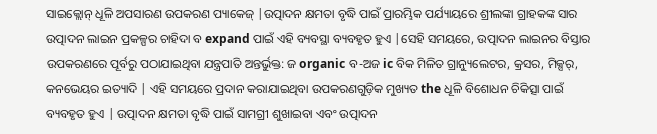ସାଇକ୍ଲୋନ୍ ଧୂଳି ଅପସାରଣ ଉପକରଣ ପ୍ୟାକେଜ୍ |ଉତ୍ପାଦନ କ୍ଷମତା ବୃଦ୍ଧି ପାଇଁ ପ୍ରାରମ୍ଭିକ ପର୍ଯ୍ୟାୟରେ ଶ୍ରୀଲଙ୍କା ଗ୍ରାହକଙ୍କ ସାର ଉତ୍ପାଦନ ଲାଇନ ପ୍ରକଳ୍ପର ଚାହିଦା ବ expand ପାଇଁ ଏହି ବ୍ୟବସ୍ଥା ବ୍ୟବହୃତ ହୁଏ |ସେହି ସମୟରେ, ଉତ୍ପାଦନ ଲାଇନର ବିସ୍ତାର ଉପକରଣରେ ପୂର୍ବରୁ ପଠାଯାଇଥିବା ଯନ୍ତ୍ରପାତି ଅନ୍ତର୍ଭୁକ୍ତ: ଜ organic ବ-ଅଜ ic ବିକ ମିଳିତ ଗ୍ରାନ୍ୟୁଲେଟର, କ୍ରସର, ମିକ୍ସର୍, କନଭେୟର ଇତ୍ୟାଦି | ଏହି ସମୟରେ ପ୍ରଦାନ କରାଯାଇଥିବା ଉପକରଣଗୁଡ଼ିକ ମୁଖ୍ୟତ the ଧୂଳି ବିଶୋଧନ ଚିକିତ୍ସା ପାଇଁ ବ୍ୟବହୃତ ହୁଏ | ଉତ୍ପାଦନ କ୍ଷମତା ବୃଦ୍ଧି ପାଇଁ ସାମଗ୍ରୀ ଶୁଖାଇବା ଏବଂ ଉତ୍ପାଦନ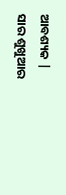ଆବଶ୍ୟକ |
ସାର ଶୁଖୁଆର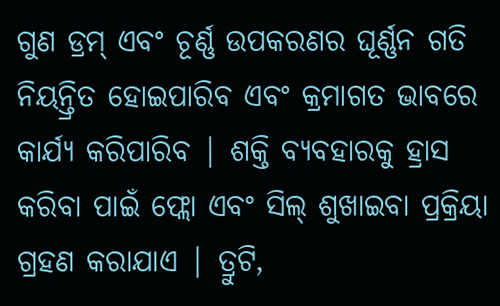ଗୁଣ ଡ୍ରମ୍ ଏବଂ ଚୂର୍ଣ୍ଣ ଉପକରଣର ଘୂର୍ଣ୍ଣନ ଗତି ନିୟନ୍ତ୍ରିତ ହୋଇପାରିବ ଏବଂ କ୍ରମାଗତ ଭାବରେ କାର୍ଯ୍ୟ କରିପାରିବ | ଶକ୍ତି ବ୍ୟବହାରକୁ ହ୍ରାସ କରିବା ପାଇଁ ଫ୍ଲୋ ଏବଂ ସିଲ୍ ଶୁଖାଇବା ପ୍ରକ୍ରିୟା ଗ୍ରହଣ କରାଯାଏ | ତ୍ରୁଟି,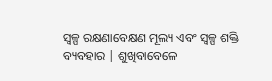ସ୍ୱଳ୍ପ ରକ୍ଷଣାବେକ୍ଷଣ ମୂଲ୍ୟ ଏବଂ ସ୍ୱଳ୍ପ ଶକ୍ତି ବ୍ୟବହାର | ଶୁଖିବାବେଳେ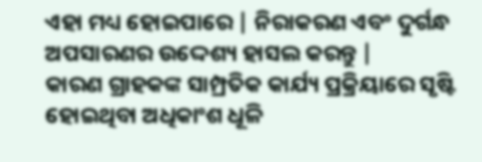ଏହା ମଧ୍ୟ ହୋଇପାରେ | ନିରାକରଣ ଏବଂ ଦୁର୍ଗନ୍ଧ ଅପସାରଣର ଉଦ୍ଦେଶ୍ୟ ହାସଲ କରନ୍ତୁ |
କାରଣ ଗ୍ରାହକଙ୍କ ସାମ୍ପ୍ରତିକ କାର୍ଯ୍ୟ ପ୍ରକ୍ରିୟାରେ ସୃଷ୍ଟି ହୋଇଥିବା ଅଧିକାଂଶ ଧୂଳି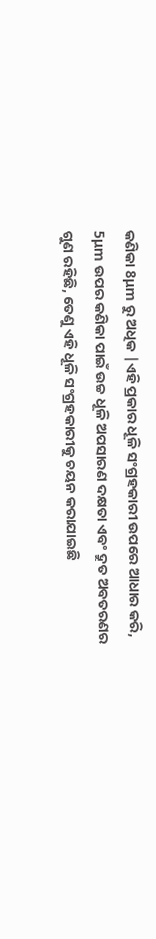କଣିକା 8μm ରୁ ଅଧିକ |ଏହି ପ୍ରକାର ଧୂଳି ସଂଗ୍ରହକାରୀ ଉପରେ ଆଧାର କରି, 5μm ଉପର କଣିକା ପାଇଁ ଉଚ୍ଚ ଧୂଳି ଅପସାରଣ ଦକ୍ଷତା ଏବଂ ଦ୍ରୁତ ଅବତରଣର ଗୁଣ ରହିଛି, ତେଣୁ ଏହି ଧୂଳି ସଂଗ୍ରହକାରୀକୁ ଚୟନ କରାଯାଇଛି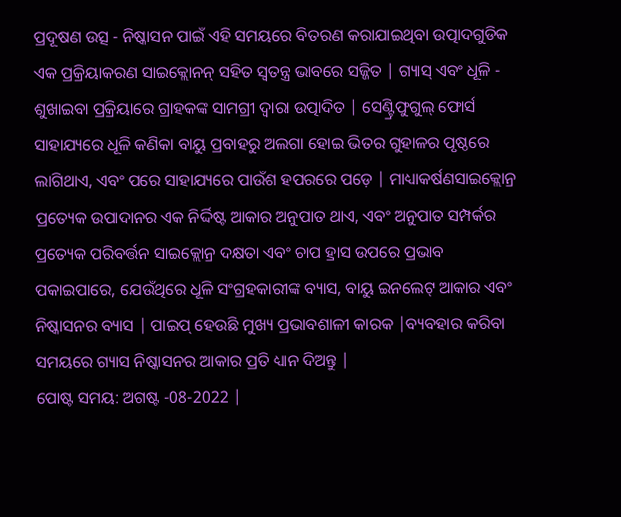ପ୍ରଦୂଷଣ ଉତ୍ସ - ନିଷ୍କାସନ ପାଇଁ ଏହି ସମୟରେ ବିତରଣ କରାଯାଇଥିବା ଉତ୍ପାଦଗୁଡିକ ଏକ ପ୍ରକ୍ରିୟାକରଣ ସାଇକ୍ଲୋନନ୍ ସହିତ ସ୍ୱତନ୍ତ୍ର ଭାବରେ ସଜ୍ଜିତ | ଗ୍ୟାସ୍ ଏବଂ ଧୂଳି - ଶୁଖାଇବା ପ୍ରକ୍ରିୟାରେ ଗ୍ରାହକଙ୍କ ସାମଗ୍ରୀ ଦ୍ୱାରା ଉତ୍ପାଦିତ | ସେଣ୍ଟ୍ରିଫୁଗୁଲ୍ ଫୋର୍ସ ସାହାଯ୍ୟରେ ଧୂଳି କଣିକା ବାୟୁ ପ୍ରବାହରୁ ଅଲଗା ହୋଇ ଭିତର ଗୁହାଳର ପୃଷ୍ଠରେ ଲାଗିଥାଏ, ଏବଂ ପରେ ସାହାଯ୍ୟରେ ପାଉଁଶ ହପରରେ ପଡ଼େ | ମାଧ୍ୟାକର୍ଷଣସାଇକ୍ଲୋନ୍ର ପ୍ରତ୍ୟେକ ଉପାଦାନର ଏକ ନିର୍ଦ୍ଦିଷ୍ଟ ଆକାର ଅନୁପାତ ଥାଏ, ଏବଂ ଅନୁପାତ ସମ୍ପର୍କର ପ୍ରତ୍ୟେକ ପରିବର୍ତ୍ତନ ସାଇକ୍ଲୋନ୍ର ଦକ୍ଷତା ଏବଂ ଚାପ ହ୍ରାସ ଉପରେ ପ୍ରଭାବ ପକାଇପାରେ, ଯେଉଁଥିରେ ଧୂଳି ସଂଗ୍ରହକାରୀଙ୍କ ବ୍ୟାସ, ବାୟୁ ଇନଲେଟ୍ ଆକାର ଏବଂ ନିଷ୍କାସନର ବ୍ୟାସ | ପାଇପ୍ ହେଉଛି ମୁଖ୍ୟ ପ୍ରଭାବଶାଳୀ କାରକ |ବ୍ୟବହାର କରିବା ସମୟରେ ଗ୍ୟାସ ନିଷ୍କାସନର ଆକାର ପ୍ରତି ଧ୍ୟାନ ଦିଅନ୍ତୁ |
ପୋଷ୍ଟ ସମୟ: ଅଗଷ୍ଟ -08-2022 |